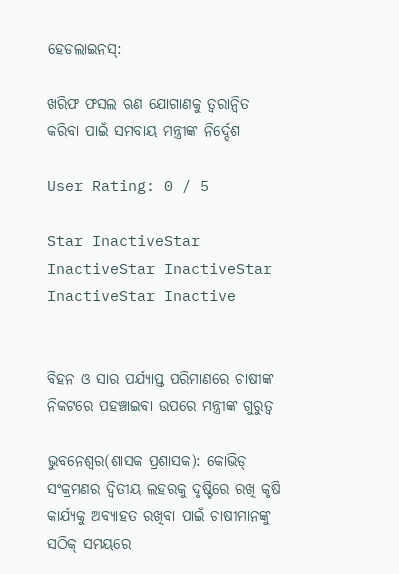ହେଡଲାଇନସ୍:

ଖରିଫ ଫସଲ ଋଣ ଯୋଗାଣକୁ ତ୍ୱରାନ୍ୱିତ କରିବା ପାଇଁ ସମବାୟ ମନ୍ତ୍ରୀଙ୍କ ନିର୍ଦ୍ଦେଶ

User Rating: 0 / 5

Star InactiveStar InactiveStar InactiveStar InactiveStar Inactive


ବିହନ ଓ ସାର ପର୍ଯ୍ୟାପ୍ତ ପରିମାଣରେ ଚାଷୀଙ୍କ ନିକଟରେ ପହଞ୍ଚାଇବା ଉପରେ ମନ୍ତ୍ରୀଙ୍କ ଗୁରୁତ୍ୱ

ଭୁବନେଶ୍ୱର(ଶାସକ ପ୍ରଶାସକ): କୋଭିଡ୍ ସଂକ୍ରମଣର ଦ୍ୱିତୀୟ ଲହରକୁ ଦୃଷ୍ଟିରେ ରଖି କୃଷି କାର୍ଯ୍ୟକୁ ଅବ୍ୟାହତ ରଖିବା ପାଇଁ ଚାଷୀମାନଙ୍କୁ ସଠିକ୍ ସମୟରେ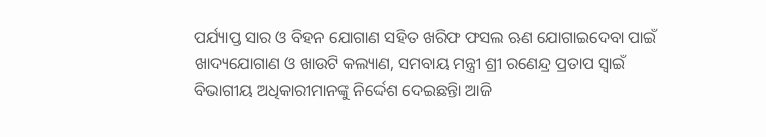ପର୍ଯ୍ୟାପ୍ତ ସାର ଓ ବିହନ ଯୋଗାଣ ସହିତ ଖରିଫ ଫସଲ ଋଣ ଯୋଗାଇଦେବା ପାଇଁ ଖାଦ୍ୟଯୋଗାଣ ଓ ଖାଉଟି କଲ୍ୟାଣ, ସମବାୟ ମନ୍ତ୍ରୀ ଶ୍ରୀ ରଣେନ୍ଦ୍ର ପ୍ରତାପ ସ୍ୱାଇଁ ବିଭାଗୀୟ ଅଧିକାରୀମାନଙ୍କୁ ନିର୍ଦ୍ଦେଶ ଦେଇଛନ୍ତିା ଆଜି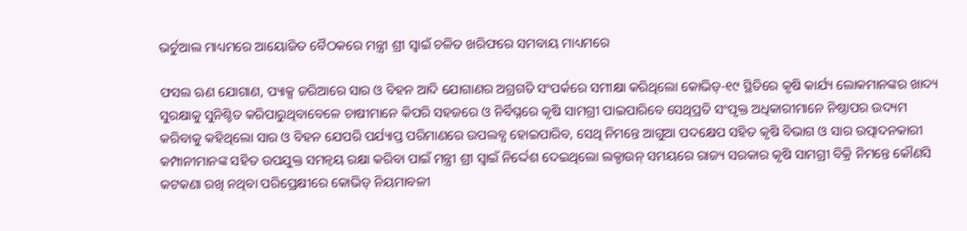ଭର୍ଚୁଆଲ ମାଧ୍ୟମରେ ଆୟୋଜିତ ବୈଠକରେ ମନ୍ତ୍ରୀ ଶ୍ରୀ ସ୍ୱାଇଁ ଚଳିତ ଖରିଫରେ ସମବାୟ ମାଧ୍ୟମରେ

ଫସଲ ଋଣ ଯୋଗାଣ, ପ୍ୟାକ୍ସ ଜରିଆରେ ସାର ଓ ବିହନ ଆଦି ଯୋଗାଣର ଅଗ୍ରଗତି ସଂପର୍କରେ ସମୀକ୍ଷା କରିଥିଲୋ କୋଭିଡ୍-୧୯ ସ୍ଥିତିରେ କୃଷି କାର୍ଯ୍ୟ ଲୋକମାନଙ୍କର ଖାଦ୍ୟ ସୁରକ୍ଷାକୁ ସୁନିଶ୍ଚିତ କରିପାରୁଥିବାବେଳେ ଚାଷୀମାନେ କିପରି ସହଜରେ ଓ ନିର୍ବିଘ୍ନରେ କୃଷି ସାମଗ୍ରୀ ପାଇପାରିବେ ସେଥିପ୍ରତି ସଂପୃକ୍ତ ଅଧିକାରୀମାନେ ନିଷ୍ଠାପର ଉଦ୍ୟମ କରିବାକୁ କହିଥିଲୋ ସାର ଓ ବିହନ ଯେପରି ପର୍ଯ୍ୟାପ୍ତ ପରିମାଣରେ ଉପଲବ୍ଧ ହୋଇପାରିବ, ସେଥି ନିମନ୍ତେ ଆଗୁଆ ପଦକ୍ଷେପ ସହିତ କୃଷି ବିଭାଗ ଓ ସାର ଉତ୍ପାଦନକାରୀ କମ୍ପାନୀମାନଙ୍କ ସହିତ ଉପଯୁକ୍ତ ସମନ୍ୱୟ ରକ୍ଷା କରିବା ପାଇଁ ମନ୍ତ୍ରୀ ଶ୍ରୀ ସ୍ୱାଇଁ ନିର୍ଦ୍ଦେଶ ଦେଇଥିଲୋ ଲକ୍ଡାଉନ୍ ସମୟରେ ରାଜ୍ୟ ସରକାର କୃଷି ସାମଗ୍ରୀ ବିକ୍ରି ନିମନ୍ତେ କୌଣସି କଟକଣା ରଖି ନଥିବା ପରିପ୍ରେକ୍ଷୀରେ କୋଭିଡ୍ ନିୟମାବଳୀ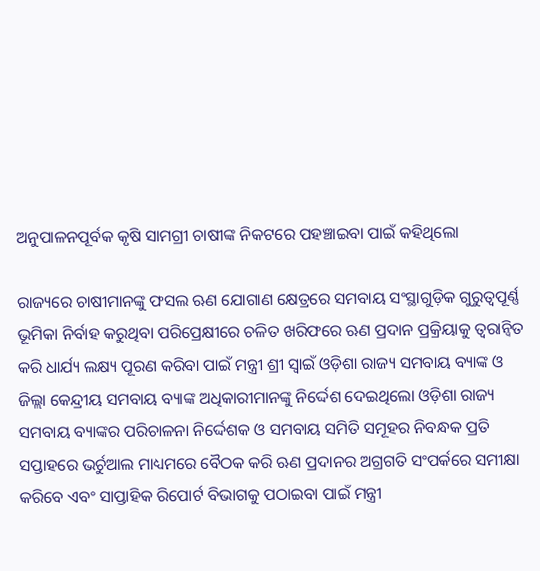ଅନୁପାଳନପୂର୍ବକ କୃଷି ସାମଗ୍ରୀ ଚାଷୀଙ୍କ ନିକଟରେ ପହଞ୍ଚାଇବା ପାଇଁ କହିଥିଲୋ

ରାଜ୍ୟରେ ଚାଷୀମାନଙ୍କୁ ଫସଲ ଋଣ ଯୋଗାଣ କ୍ଷେତ୍ରରେ ସମବାୟ ସଂସ୍ଥାଗୁଡ଼ିକ ଗୁରୁତ୍ୱପୂର୍ଣ୍ଣ ଭୂମିକା ନିର୍ବାହ କରୁଥିବା ପରିପ୍ରେକ୍ଷୀରେ ଚଳିତ ଖରିଫରେ ଋଣ ପ୍ରଦାନ ପ୍ରକ୍ରିୟାକୁ ତ୍ୱରାନ୍ୱିତ କରି ଧାର୍ଯ୍ୟ ଲକ୍ଷ୍ୟ ପୂରଣ କରିବା ପାଇଁ ମନ୍ତ୍ରୀ ଶ୍ରୀ ସ୍ୱାଇଁ ଓଡ଼ିଶା ରାଜ୍ୟ ସମବାୟ ବ୍ୟାଙ୍କ ଓ ଜିଲ୍ଲା କେନ୍ଦ୍ରୀୟ ସମବାୟ ବ୍ୟାଙ୍କ ଅଧିକାରୀମାନଙ୍କୁ ନିର୍ଦ୍ଦେଶ ଦେଇଥିଲୋ ଓଡ଼ିଶା ରାଜ୍ୟ ସମବାୟ ବ୍ୟାଙ୍କର ପରିଚାଳନା ନିର୍ଦ୍ଦେଶକ ଓ ସମବାୟ ସମିତି ସମୂହର ନିବନ୍ଧକ ପ୍ରତି ସପ୍ତାହରେ ଭର୍ଚୁଆଲ ମାଧ୍ୟମରେ ବୈଠକ କରି ଋଣ ପ୍ରଦାନର ଅଗ୍ରଗତି ସଂପର୍କରେ ସମୀକ୍ଷା କରିବେ ଏବଂ ସାପ୍ତାହିକ ରିପୋର୍ଟ ବିଭାଗକୁ ପଠାଇବା ପାଇଁ ମନ୍ତ୍ରୀ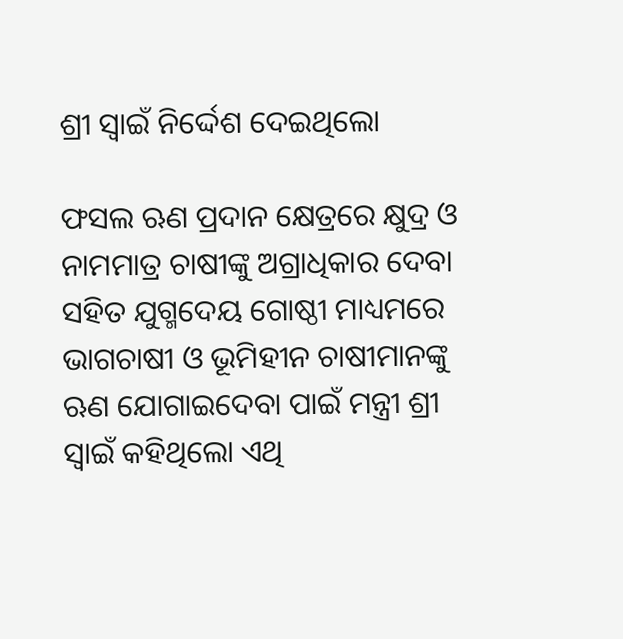ଶ୍ରୀ ସ୍ୱାଇଁ ନିର୍ଦ୍ଦେଶ ଦେଇଥିଲୋ

ଫସଲ ଋଣ ପ୍ରଦାନ କ୍ଷେତ୍ରରେ କ୍ଷୁଦ୍ର ଓ ନାମମାତ୍ର ଚାଷୀଙ୍କୁ ଅଗ୍ରାଧିକାର ଦେବା ସହିତ ଯୁଗ୍ମଦେୟ ଗୋଷ୍ଠୀ ମାଧ୍ୟମରେ ଭାଗଚାଷୀ ଓ ଭୂମିହୀନ ଚାଷୀମାନଙ୍କୁ ଋଣ ଯୋଗାଇଦେବା ପାଇଁ ମନ୍ତ୍ରୀ ଶ୍ରୀ ସ୍ୱାଇଁ କହିଥିଲୋ ଏଥି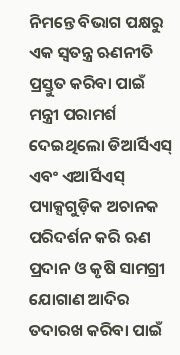ନିମନ୍ତେ ବିଭାଗ ପକ୍ଷରୁ ଏକ ସ୍ୱତନ୍ତ୍ର ଋଣନୀତି ପ୍ରସ୍ତୁତ କରିବା ପାଇଁ ମନ୍ତ୍ରୀ ପରାମର୍ଶ ଦେଇଥିଲୋ ଡିଆର୍ସିଏସ୍ ଏବଂ ଏଆର୍ସିଏସ୍ ପ୍ୟାକ୍ସଗୁଡ଼ିକ ଅଚାନକ ପରିଦର୍ଶନ କରି ଋଣ ପ୍ରଦାନ ଓ କୃଷି ସାମଗ୍ରୀ ଯୋଗାଣ ଆଦିର ତଦାରଖ କରିବା ପାଇଁ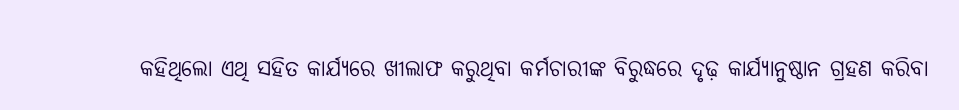କହିଥିଲୋ ଏଥି ସହିତ କାର୍ଯ୍ୟରେ ଖୀଲାଫ କରୁଥିବା କର୍ମଚାରୀଙ୍କ ବିରୁଦ୍ଧରେ ଦୃଢ଼ କାର୍ଯ୍ୟାନୁଷ୍ଠାନ ଗ୍ରହଣ କରିବା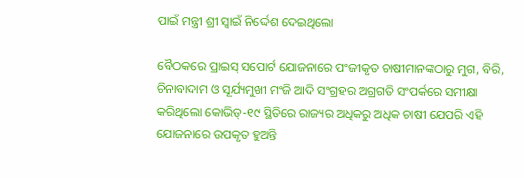ପାଇଁ ମନ୍ତ୍ରୀ ଶ୍ରୀ ସ୍ୱାଇଁ ନିର୍ଦ୍ଦେଶ ଦେଇଥିଲୋ

ବୈଠକରେ ପ୍ରାଇସ୍ ସପୋର୍ଟ ଯୋଜନାରେ ପଂଜୀକୃତ ଚାଷୀମାନଙ୍କଠାରୁ ମୁଗ, ବିରି, ଚିନାବାଦାମ ଓ ସୂର୍ଯ୍ୟମୁଖୀ ମଂଜି ଆଦି ସଂଗ୍ରହର ଅଗ୍ରଗତି ସଂପର୍କରେ ସମୀକ୍ଷା କରିଥିଲୋ କୋଭିଡ୍-୧୯ ସ୍ଥିତିରେ ରାଜ୍ୟର ଅଧିକରୁ ଅଧିକ ଚାଷୀ ଯେପରି ଏହି ଯୋଜନାରେ ଉପକୃତ ହୁଅନ୍ତି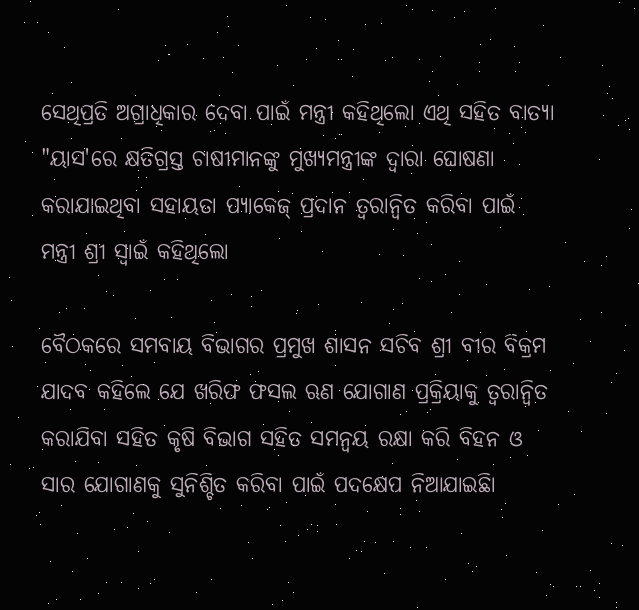ସେଥିପ୍ରତି ଅଗ୍ରାଧିକାର ଦେବା ପାଇଁ ମନ୍ତ୍ରୀ କହିଥିଲୋ ଏଥି ସହିତ ବାତ୍ୟା "ୟାସ'ରେ କ୍ଷତିଗ୍ରସ୍ତ ଚାଷୀମାନଙ୍କୁ ମୁଖ୍ୟମନ୍ତ୍ରୀଙ୍କ ଦ୍ୱାରା ଘୋଷଣା କରାଯାଇଥିବା ସହାୟତା ପ୍ୟାକେଜ୍ ପ୍ରଦାନ ତ୍ୱରାନ୍ୱିତ କରିବା ପାଇଁ ମନ୍ତ୍ରୀ ଶ୍ରୀ ସ୍ୱାଇଁ କହିଥିଲୋ

ବୈଠକରେ ସମବାୟ ବିଭାଗର ପ୍ରମୁଖ ଶାସନ ସଚିବ ଶ୍ରୀ ବୀର ବିକ୍ରମ ଯାଦବ କହିଲେ ଯେ ଖରିଫ ଫସଲ ଋଣ ଯୋଗାଣ ପ୍ରକ୍ରିୟାକୁ ତ୍ୱରାନ୍ୱିତ କରାଯିବା ସହିତ କୃଷି ବିଭାଗ ସହିତ ସମନ୍ୱୟ ରକ୍ଷା କରି ବିହନ ଓ ସାର ଯୋଗାଣକୁ ସୁନିଶ୍ଚିତ କରିବା ପାଇଁ ପଦକ୍ଷେପ ନିଆଯାଇଛିା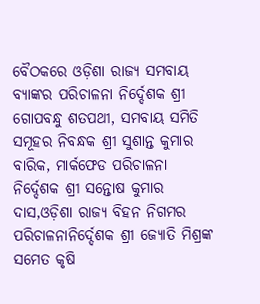ବୈଠକରେ ଓଡ଼ିଶା ରାଜ୍ୟ ସମବାୟ ବ୍ୟାଙ୍କର ପରିଚାଳନା ନିର୍ଦ୍ଦେଶକ ଶ୍ରୀ ଗୋପବନ୍ଧୁ ଶତପଥୀ, ସମବାୟ ସମିତି ସମୂହର ନିବନ୍ଧକ ଶ୍ରୀ ସୁଶାନ୍ତ କୁମାର ବାରିକ, ମାର୍କଫେଡ ପରିଚାଳନା ନିର୍ଦ୍ଦେଶକ ଶ୍ରୀ ସନ୍ତୋଷ କୁମାର ଦାସ,ଓଡ଼ିଶା ରାଜ୍ୟ ବିହନ ନିଗମର ପରିଚାଳନାନିର୍ଦ୍ଦେଶକ ଶ୍ରୀ ଜ୍ୟୋତି ମିଶ୍ରଙ୍କ ସମେତ କୃଷି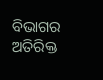ବିଭାଗର ଅତିରିକ୍ତ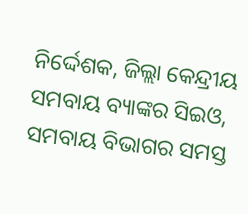ନିର୍ଦ୍ଦେଶକ, ଜିଲ୍ଲା କେନ୍ଦ୍ରୀୟ ସମବାୟ ବ୍ୟାଙ୍କର ସିଇଓ, ସମବାୟ ବିଭାଗର ସମସ୍ତ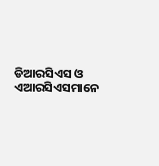ଡିଆରସିଏସ ଓ ଏଆରସିଏସମାନେ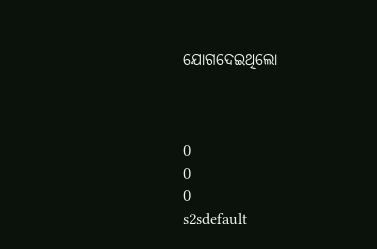ଯୋଗଦେଇଥିଲୋ



0
0
0
s2sdefault